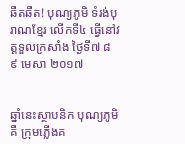ឆឺតឆឺត! បុណ្យភូមិ ទំរង់បុរាណខ្មែរ លើកទី៤ ធ្វើនៅវត្តទួលក្រសាំង ថ្ងៃទី៧ ៨ ៩ មេសា ២០១៧


ឆ្នាំនេះស្ថាបនិក បុណ្យភូមិ គឺ ក្រុមភ្លើងគ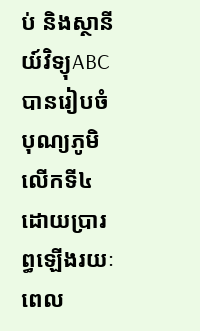ប់ និងស្ថានីយ៍វិទ្យុABC បានរៀបចំ បុណ្យភូមិ លើកទី៤  ដោយប្រារព្ធឡើងរយៈពេល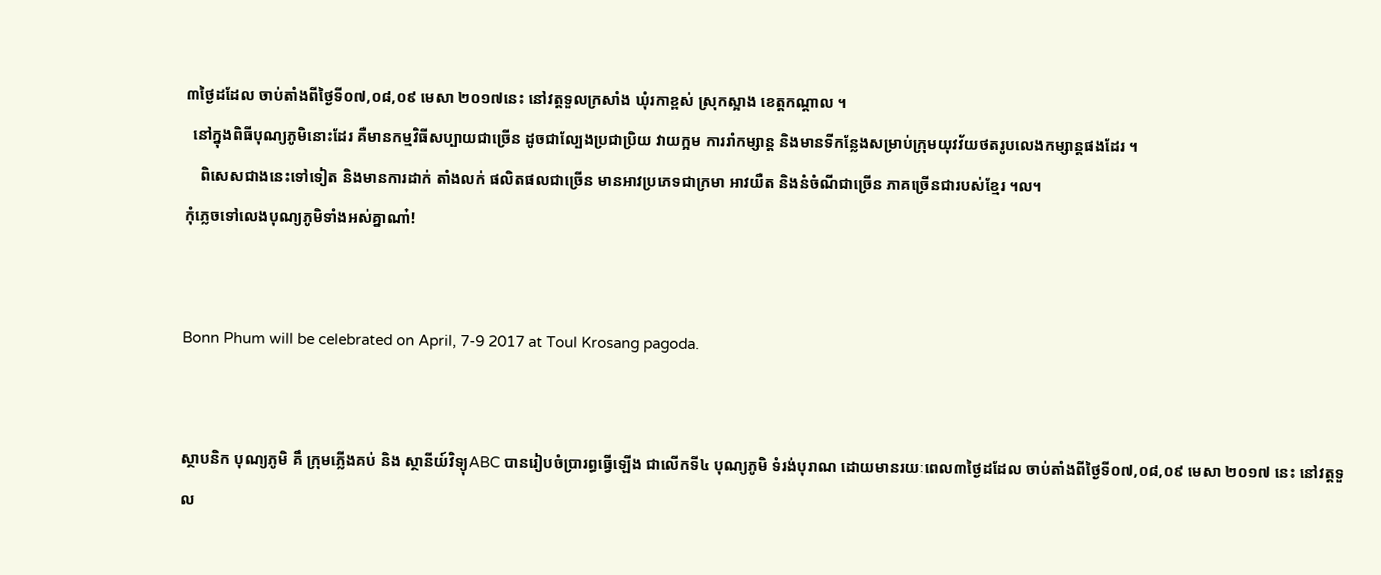៣ថ្ងៃដដែល ចាប់តាំងពីថ្ងៃទី០៧,០៨,០៩ មេសា ២០១៧នេះ នៅវត្តទួលក្រសាំង ឃុំរកាខ្ពស់ ស្រុកស្អាង ខេត្តកណ្ដាល ។
  នៅក្នុងពិធីបុណ្យភូមិនោះដែរ គឺមានកម្មវិធីសប្បាយជាច្រើន ដូចជាល្បែងប្រជាប្រិយ វាយក្អម ការរាំកម្សាន្ត និងមានទីកន្លែងសម្រាប់ក្រុមយុវវ័យថតរូបលេងកម្សាន្តផងដែរ ។
    ពិសេសជាងនេះទៅទៀត និងមានការដាក់ តាំងលក់ ផលិតផលជាច្រើន មានអាវប្រភេទជាក្រមា អាវយឺត និងនំចំណីជាច្រើន ភាគច្រើនជារបស់ខ្មែរ ។ល។
កុំភ្លេចទៅលេងបុណ្យភូមិទាំងអស់គ្នាណា៎!


Bonn Phum will be celebrated on April, 7-9 2017 at Toul Krosang pagoda.


ស្ថាបនិក បុណ្យភូមិ គឹ ក្រុមភ្លើងគប់ និង ស្ថានីយ៍វិទ្យុABC បានរៀបចំប្រារព្ធធ្វើឡើង ជាលើកទី៤ បុណ្យភូមិ ទំរង់បុរាណ ដោយមានរយៈពេល៣ថ្ងៃដដែល ចាប់តាំងពីថ្ងៃទី០៧,០៨,០៩ មេសា ២០១៧ នេះ នៅវត្តទួល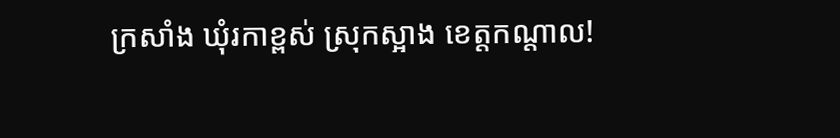ក្រសាំង ឃុំរកាខ្ពស់ ស្រុកស្អាង ខេត្តកណ្ដាល!